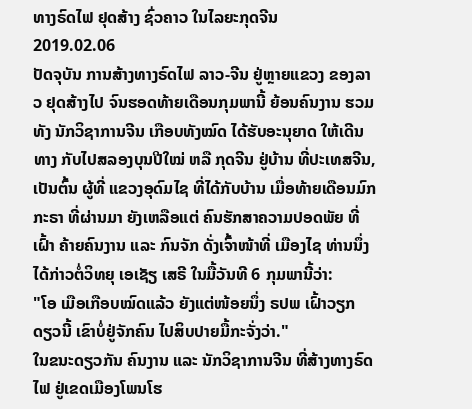ທາງຣົດໄຟ ຢຸດສ້າງ ຊົ່ວຄາວ ໃນໄລຍະກຸດຈີນ
2019.02.06
ປັດຈຸບັນ ການສ້າງທາງຣົດໄຟ ລາວ-ຈີນ ຢູ່ຫຼາຍແຂວງ ຂອງລາວ ຢຸດສ້າງໄປ ຈົນຮອດທ້າຍເດືອນກຸມພານີ້ ຍ້ອນຄົນງານ ຮວມທັງ ນັກວິຊາການຈີນ ເກືອບທັງໝົດ ໄດ້ຮັບອະນຸຍາດ ໃຫ້ເດີນທາງ ກັບໄປສລອງບຸນປີໃໝ່ ຫລື ກຸດຈີນ ຢູ່ບ້ານ ທີ່ປະເທສຈີນ, ເປັນຕົ້ນ ຜູ້ທີ່ ແຂວງອຸດົມໄຊ ທີ່ໄດ້ກັບບ້ານ ເມື່ອທ້າຍເດືອນມົກກະຣາ ທີ່ຜ່ານມາ ຍັງເຫລືອແຕ່ ຄົນຮັກສາຄວາມປອດພັຍ ທີ່ເຝົ້າ ຄ້າຍຄົນງານ ແລະ ກົນຈັກ ດັ່ງເຈົ້າໜ້າທີ່ ເມືອງໄຊ ທ່ານນຶ່ງ ໄດ້ກ່າວຕໍ່ວິທຍຸ ເອເຊັຽ ເສຣີ ໃນມື້ວັນທີ 6 ກຸມພານີ້ວ່າ:
"ໂອ ເມືອເກືອບໝົດແລ້ວ ຍັງແຕ່ໜ້ອຍນຶ່ງ ຣປພ ເຝົ້າວຽກ ດຽວນີ້ ເຂົາບໍ່ຢູ່ຈັກຄົນ ໄປສິບປາຍມື້ກະຈັ່ງວ່າ."
ໃນຂນະດຽວກັນ ຄົນງານ ແລະ ນັກວິຊາການຈີນ ທີ່ສ້າງທາງຣົດໄຟ ຢູ່ເຂດເມືອງໂພນໂຮ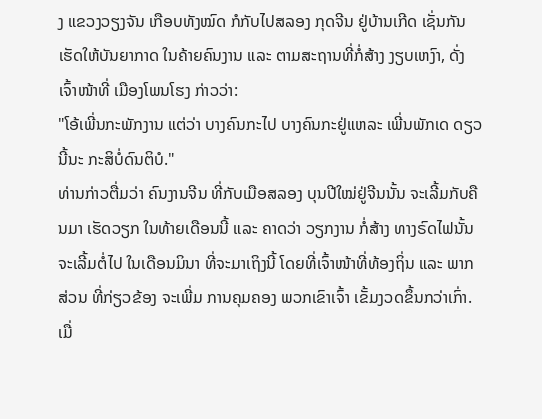ງ ແຂວງວຽງຈັນ ເກືອບທັງໝົດ ກໍກັບໄປສລອງ ກຸດຈີນ ຢູ່ບ້ານເກີດ ເຊັ່ນກັນ ເຮັດໃຫ້ບັນຍາກາດ ໃນຄ້າຍຄົນງານ ແລະ ຕາມສະຖານທີ່ກໍ່ສ້າງ ງຽບເຫງົາ, ດັ່ງເຈົ້າໜ້າທີ່ ເມືອງໂພນໂຮງ ກ່າວວ່າ:
"ໂອ້ເພີ່ນກະພັກງານ ແຕ່ວ່າ ບາງຄົນກະໄປ ບາງຄົນກະຢູ່ແຫລະ ເພີ່ນພັກເດ ດຽວນີ້ນະ ກະສິບໍ່ດົນຕິບໍ."
ທ່ານກ່າວຕື່ມວ່າ ຄົນງານຈີນ ທີ່ກັບເມືອສລອງ ບຸນປີໃໝ່ຢູ່ຈີນນັ້ນ ຈະເລີ້ມກັບຄືນມາ ເຮັດວຽກ ໃນທ້າຍເດືອນນີ້ ແລະ ຄາດວ່າ ວຽກງານ ກໍ່ສ້າງ ທາງຣົດໄຟນັ້ນ ຈະເລີ້ມຕໍ່ໄປ ໃນເດືອນມິນາ ທີ່ຈະມາເຖິງນີ້ ໂດຍທີ່ເຈົ້າໜ້າທີ່ທ້ອງຖິ່ນ ແລະ ພາກສ່ວນ ທີ່ກ່ຽວຂ້ອງ ຈະເພີ່ມ ການຄຸມຄອງ ພວກເຂົາເຈົ້າ ເຂັ້ມງວດຂຶ້ນກວ່າເກົ່າ.
ເມື່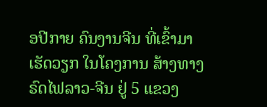ອປີກາຍ ຄົນງານຈີນ ທີ່ເຂົ້າມາ ເຮັດວຽກ ໃນໂຄງການ ສ້າງທາງຣົດໄຟລາວ-ຈີນ ຢູ່ 5 ແຂວງ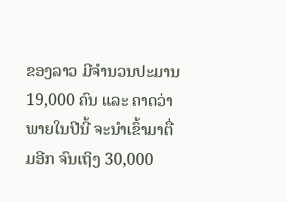ຂອງລາວ ມີຈໍານວນປະມານ 19,000 ຄົນ ແລະ ຄາດວ່າ ພາຍໃນປີນີ້ ຈະນໍາເຂົ້າມາຕື່ມອີກ ຈົນເຖິງ 30,000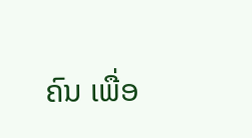ຄົນ ເພື່ອ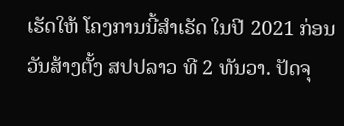ເຮັດໃຫ້ ໂຄງການນີ້ສໍາເຣັດ ໃນປີ 2021 ກ່ອນວັນສ້າງຕັ້ງ ສປປລາວ ທີ 2 ທັນວາ. ປັດຈຸ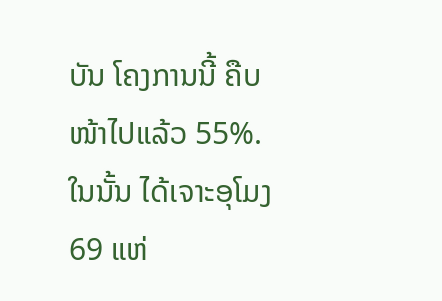ບັນ ໂຄງການນີ້ ຄືບໜ້າໄປແລ້ວ 55%. ໃນນັ້ນ ໄດ້ເຈາະອຸໂມງ 69 ແຫ່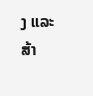ງ ແລະ ສ້າ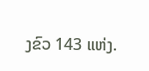ງຂົວ 143 ແຫ່ງ.